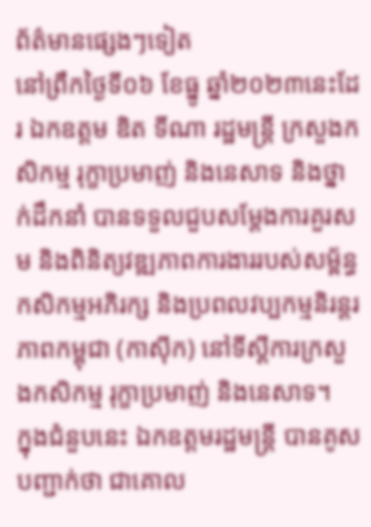ព័ត៌មានផ្សេងៗទៀត
នៅព្រឹកថ្ងៃទី០៦ ខែធ្នូ ឆ្នាំ២០២៣នេះដែរ ឯកឧត្តម ឌិត ទីណា រដ្ឋមន្ត្រី ក្រសួងកសិកម្ម រុក្ខាប្រមាញ់ និងនេសាទ និងថ្នាក់ដឹកនាំ បានទទួលជួបសម្តែងការគួរសម និងពិនិត្យវឌ្ឍភាពការងាររបស់សម្ព័ន្ធកសិកម្មអភិរក្ស និងប្រពលវប្បកម្មនិរន្តរភាពកម្ពុជា (កាស៊ីក) នៅទីស្តីការក្រសួងកសិកម្ម រុក្ខាប្រមាញ់ និងនេសាទ។
ក្នុងជំនួបនេះ ឯកឧត្តមរដ្ឋមន្ត្រី បានគូសបញ្ជាក់ថា ជាគោល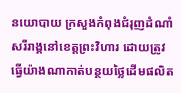នយោបាយ ក្រសួងកំពុងជំរុញដំណាំសរីរាង្គនៅខេត្តព្រះវិហារ ដោយត្រូវធ្វើយ៉ាងណាកាត់បន្ថយថ្លៃដើមផលិត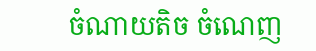ចំណាយតិច ចំណេញ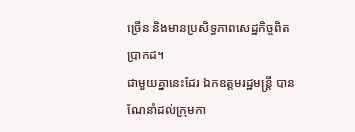ច្រើន និងមានប្រសិទ្ធភាពសេដ្ឋកិច្ចពិតប្រាកដ។
ជាមួយគ្នានេះដែរ ឯកឧត្តមរដ្ឋមន្ត្រី បានណែនាំដល់ក្រុមកា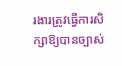រងារត្រូវធ្វើការសិក្សាឱ្យបានច្បាស់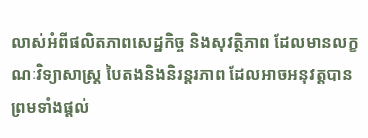លាស់អំពីផលិតភាពសេដ្ឋកិច្ច និងសុវត្ថិភាព ដែលមានលក្ខណៈវិទ្យាសាស្ត្រ បៃតងនិងនិរន្តរភាព ដែលអាចអនុវត្តបាន ព្រមទាំងផ្តល់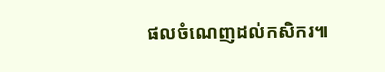ផលចំណេញដល់កសិករ៕